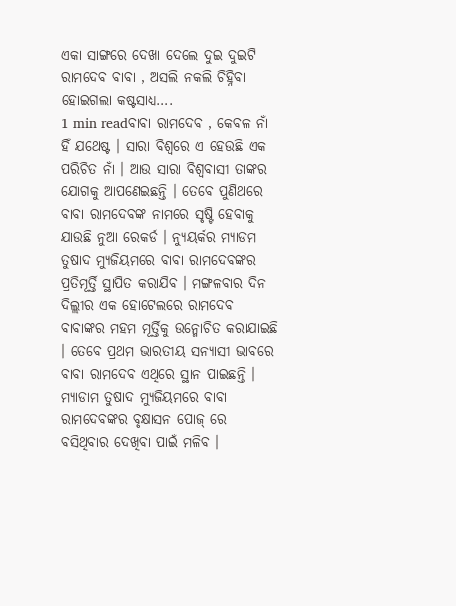ଏକା ସାଙ୍ଗରେ ଦେଖା ଦେଲେ ଦୁଇ ଦୁଇଟି ରାମଦେବ ବାବା , ଅସଲି ନକଲି ଚିହ୍ନିବା ହୋଇଗଲା କଷ୍ଟସାଧ୍ୟ….
1 min readବାବା ରାମଦେବ , କେବଳ ନାଁ ହିଁ ଯଥେଷ୍ଟ । ସାରା ବିଶ୍ୱରେ ଏ ହେଉଛି ଏକ ପରିଚିତ ନାଁ । ଆଉ ସାରା ବିଶ୍ୱବାସୀ ତାଙ୍କର ଯୋଗକୁ ଆପଣେଇଛନ୍ତି । ତେବେ ପୁଣିଥରେ ବାବା ରାମଦେବଙ୍କ ନାମରେ ସୃଷ୍ଟି ହେବାକୁ ଯାଉଛି ନୁଆ ରେକର୍ଡ । ନ୍ୟୁୟର୍କର ମ୍ୟାଡମ ତୁଷାଦ ମ୍ୟୁଜିୟମରେ ବାବା ରାମଦେବଙ୍କର ପ୍ରତିମୂର୍ତ୍ତି ସ୍ଥାପିତ କରାଯିବ । ମଙ୍ଗଳବାର ଦିନ ଦିଲ୍ଲୀର ଏକ ହୋଟେଲରେ ରାମଦେବ ବାବାଙ୍କର ମହମ ମୂର୍ତ୍ତିକୁ ଉନ୍ମୋଚିତ କରାଯାଇଛି । ତେବେ ପ୍ରଥମ ଭାରତୀୟ ସନ୍ୟାସୀ ଭାବରେ ବାବା ରାମଦେବ ଏଥିରେ ସ୍ଥାନ ପାଇଛନ୍ତି । ମ୍ୟାଡାମ ତୁଷାଦ ମ୍ୟୁଜିୟମରେ ବାବା ରାମଦେବଙ୍କର ବୃକ୍ଷାସନ ପୋଜ୍ ରେ ବସିଥିବାର ଦେଖିବା ପାଇଁ ମଳିବ ।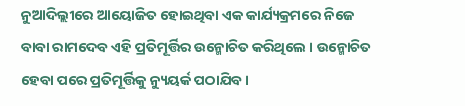ନୁଆଦିଲ୍ଲୀରେ ଆୟୋଜିତ ହୋଇଥିବା ଏକ କାର୍ଯ୍ୟକ୍ରମରେ ନିଜେ ବାବା ରାମଦେବ ଏହି ପ୍ରତିମୂର୍ତ୍ତିର ଉନ୍ମୋଚିତ କରିଥିଲେ । ଉନ୍ମୋଚିତ ହେବା ପରେ ପ୍ରତିମୂର୍ତ୍ତିକୁ ନ୍ୟୁୟର୍କ ପଠାଯିବ ।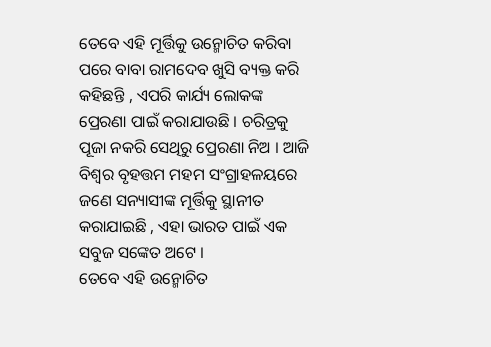ତେବେ ଏହି ମୂର୍ତ୍ତିକୁ ଉନ୍ମୋଚିତ କରିବା ପରେ ବାବା ରାମଦେବ ଖୁସି ବ୍ୟକ୍ତ କରି କହିଛନ୍ତି , ଏପରି କାର୍ଯ୍ୟ ଲୋକଙ୍କ ପ୍ରେରଣା ପାଇଁ କରାଯାଉଛି । ଚରିତ୍ରକୁ ପୂଜା ନକରି ସେଥିରୁ ପ୍ରେରଣା ନିଅ । ଆଜି ବିଶ୍ୱର ବୃହତ୍ତମ ମହମ ସଂଗ୍ରାହଳୟରେ ଜଣେ ସନ୍ୟାସୀଙ୍କ ମୂର୍ତ୍ତିକୁ ସ୍ଥାନୀତ କରାଯାଇଛି , ଏହା ଭାରତ ପାଇଁ ଏକ ସବୁଜ ସଙ୍କେତ ଅଟେ ।
ତେବେ ଏହି ଉନ୍ମୋଚିତ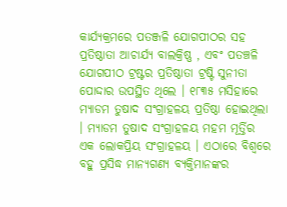କାର୍ଯ୍ୟକ୍ରମରେ ପତଞ୍ଜଳି ଯୋଗପୀଠର ସହ ପ୍ରତିଷ୍ଠାତା ଆଚାର୍ଯ୍ୟ ବାଲକ୍ରିଷ୍ଣ , ଏବଂ ପତଞ୍ଚଳି ଯୋଗପୀଠ ଟ୍ରଷ୍ଟର ପ୍ରତିଷ୍ଠାତା ଟ୍ରଷ୍ଟି ସୁନୀତା ପୋଦ୍ଦାର ଉପସ୍ଥିତ ଥିଲେ । ୧୮୩୫ ମସିହାରେ ମ୍ୟାଡମ ତୁଷାଦ ସଂଗ୍ରାହଳୟ ପ୍ରତିଷ୍ଠା ହୋଇଥିଲା । ମ୍ୟାଡମ ତୁଷାଦ ସଂଗ୍ରାହଳୟ ମହମ ମୂର୍ତ୍ତିର ଏକ ଲୋକପ୍ରିୟ ସଂଗ୍ରାହଳୟ । ଏଠାରେ ବିଶ୍ୱରେ ବହୁ ପ୍ରସିଦ୍ଧ ମାନ୍ୟଗଣ୍ୟ ବ୍ୟକ୍ତିମାନଙ୍କର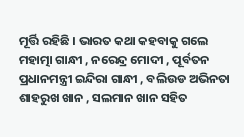ମୂର୍ତ୍ତି ରହିଛି । ଭାରତ କଥା କହବାକୁ ଗଲେ ମହାତ୍ମା ଗାନ୍ଧୀ , ନରେନ୍ଦ୍ର ମୋଦୀ , ପୂର୍ବତନ ପ୍ରଧାନମନ୍ତ୍ରୀ ଇନ୍ଦିରା ଗାନ୍ଧୀ , ବଲିଉଡ ଅଭିନତା ଶାହରୁଖ ଖାନ , ସଲମାନ ଖାନ ସହିତ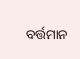ବର୍ତ୍ତମାନ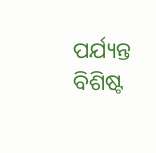ପର୍ଯ୍ୟନ୍ତ ବିଶିଷ୍ଟ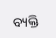ବ୍ୟକ୍ତି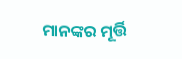ମାନଙ୍କର ମୂର୍ତ୍ତି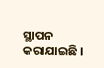ସ୍ଥାପନ କରାଯାଇଛି ।